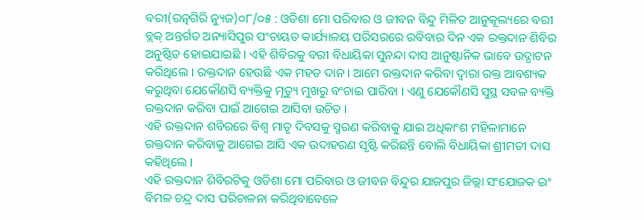ବରୀ(ରତ୍ନଗିରି ନ୍ୟୁଜ)୦୮/୦୫ : ଓଡିଶା ମୋ ପରିବାର ଓ ଜୀବନ ବିନ୍ଦୁ ମିଳିତ ଆନୁକୂଲ୍ୟରେ ବରୀ ବ୍ଲକ୍ ଅନ୍ତର୍ଗତ ଅନ୍ୟାସିପୁର ପଂଚାୟତ କାର୍ଯ୍ୟାଳୟ ପରିସରରେ ରବିବାର ଦିନ ଏକ ରକ୍ତଦାନ ଶିବିର ଅନୁଷ୍ଠିତ ହୋଇଯାଇଛି । ଏହି ଶିବିରକୁ ବରୀ ବିଧାୟିକା ସୁନନ୍ଦା ଦାସ ଆନୁଷ୍ଟାନିକ ଭାବେ ଉଦ୍ଘାଟନ କରିଥିଲେ । ରକ୍ତଦାନ ହେଉଛି ଏକ ମହତ ଦାନ । ଆମେ ରକ୍ତଦାନ କରିବା ଦ୍ୱାରା ରକ୍ତ ଆବଶ୍ୟକ କରୁଥିବା ଯେକୌଣସି ବ୍ୟକ୍ତିକୁ ମୃତ୍ୟୁ ମୁଖରୁ ବଂଚାଇ ପାରିବା । ଏଣୁ ଯେକୌଣସି ସୁସ୍ଥ ସବଳ ବ୍ୟକ୍ତି ରକ୍ତଦାନ କରିବା ପାଇଁ ଆଗେଇ ଆସିବା ଉଚିତ ।
ଏହି ରକ୍ତଦାନ ଶବିରରେ ବିଶ୍ୱ ମାତୃ ଦିବସକୁ ସ୍ମରଣ କରିବାକୁ ଯାଇ ଅଧିକାଂଶ ମହିଳାମାନେ ରକ୍ତଦାନ କରିବାକୁ ଆଗେଇ ଆସି ଏକ ଉଦାହରଣ ସୃଷ୍ଟି କରିଛନ୍ତି ବୋଲି ବିଧାୟିକା ଶ୍ରୀମତୀ ଦାସ କହିଥିଲେ ।
ଏହି ରକ୍ତଦାନ ଶିବିରଟିକୁ ଓଡିଶା ମୋ ପରିବାର ଓ ଜୀବନ ବିନ୍ଦୁର ଯାଜପୁର ଜିଲ୍ଲା ସଂଯୋଜକ ଇଂ ବିମଳ ଚନ୍ଦ୍ର ଦାସ ପରିଚାଳନା କରିଥିବାବେଳେ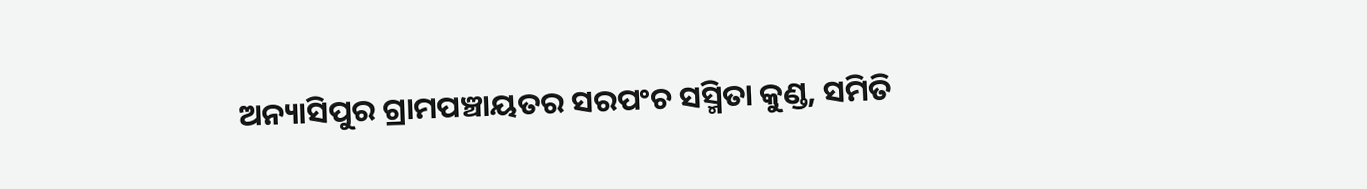ଅନ୍ୟାସିପୁର ଗ୍ରାମପଞ୍ଚାୟତର ସରପଂଚ ସସ୍ମିତା କୁଣ୍ଡ, ସମିତି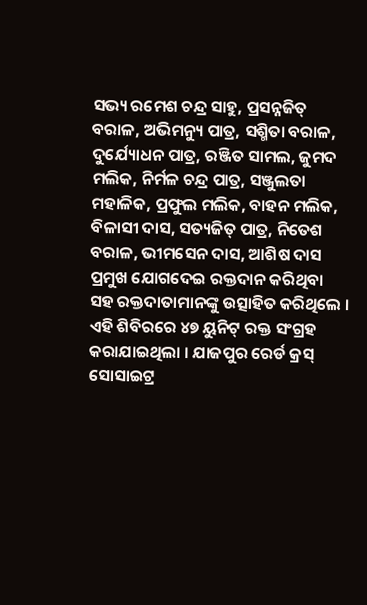ସଭ୍ୟ ରମେଶ ଚନ୍ଦ୍ର ସାହୁ, ପ୍ରସନ୍ନଜିତ୍ ବରାଳ, ଅଭିମନ୍ୟୁ ପାତ୍ର, ସଶ୍ମିତା ବରାଳ, ଦୁର୍ଯ୍ୟୋଧନ ପାତ୍ର, ରଞ୍ଜିତ ସାମଲ, ଜୁମଦ ମଲିକ, ନିର୍ମଳ ଚନ୍ଦ୍ର ପାତ୍ର, ସଞ୍ଜୁଲତା ମହାଳିକ, ପ୍ରଫୁଲ ମଲିକ, ବାହନ ମଲିକ, ବିଳାସୀ ଦାସ, ସତ୍ୟଜିତ୍ ପାତ୍ର, ନିତେଶ ବରାଳ, ଭୀମସେନ ଦାସ, ଆଶିଷ ଦାସ ପ୍ରମୁଖ ଯୋଗଦେଇ ରକ୍ତଦାନ କରିଥିବା ସହ ରକ୍ତଦାତାମାନଙ୍କୁ ଉତ୍ସାହିତ କରିଥିଲେ । ଏହି ଶିବିରରେ ୪୭ ୟୁନିଟ୍ ରକ୍ତ ସଂଗ୍ରହ କରାଯାଇଥିଲା । ଯାଜପୁର ରେର୍ଡ କ୍ରସ୍ ସୋସାଇଟ୍ର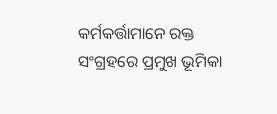କର୍ମକର୍ତ୍ତାମାନେ ରକ୍ତ ସଂଗ୍ରହରେ ପ୍ରମୁଖ ଭୂମିକା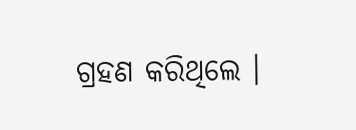ଗ୍ରହଣ କରିଥିଲେ ।